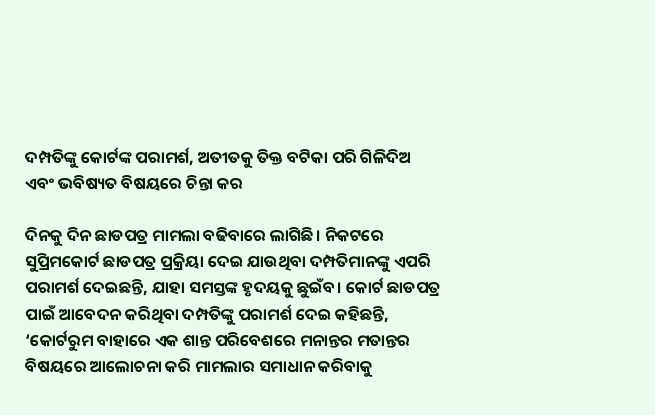ଦମ୍ପତିଙ୍କୁ କୋର୍ଟଙ୍କ ପରାମର୍ଶ, ଅତୀତକୁ ତିକ୍ତ ବଟିକା ପରି ଗିଳିଦିଅ ଏବଂ ଭବିଷ୍ୟତ ବିଷୟରେ ଚିନ୍ତା କର

ଦିନକୁ ଦିନ ଛାଡପତ୍ର ମାମଲା ବଢିବାରେ ଲାଗିଛି। ନିକଟରେ ସୁପ୍ରିମକୋର୍ଟ ଛାଡପତ୍ର ପ୍ରକ୍ରିୟା ଦେଇ ଯାଉଥିବା ଦମ୍ପତିମାନଙ୍କୁ ଏପରି ପରାମର୍ଶ ଦେଇଛନ୍ତି, ଯାହା ସମସ୍ତଙ୍କ ହୃଦୟକୁ ଛୁଇଁବ। କୋର୍ଟ ଛାଡପତ୍ର ପାଇଁ ଆବେଦନ କରିଥିବା ଦମ୍ପତିଙ୍କୁ ପରାମର୍ଶ ଦେଇ କହିଛନ୍ତି, ‘କୋର୍ଟରୁମ ବାହାରେ ଏକ ଶାନ୍ତ ପରିବେଶରେ ମନାନ୍ତର ମତାନ୍ତର ବିଷୟରେ ଆଲୋଚନା କରି ମାମଲାର ସମାଧାନ କରିବାକୁ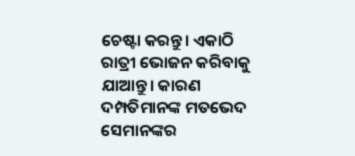ଚେଷ୍ଟା କରନ୍ତୁ। ଏକାଠି ରାତ୍ରୀ ଭୋଜନ କରିବାକୁ ଯାଆନ୍ତୁ। କାରଣ ଦମ୍ପତିମାନଙ୍କ ମତଭେଦ ସେମାନଙ୍କର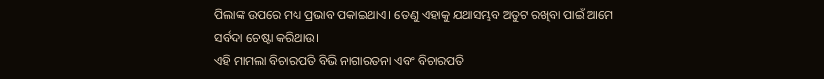ପିଲାଙ୍କ ଉପରେ ମଧ୍ୟ ପ୍ରଭାବ ପକାଇଥାଏ। ତେଣୁ ଏହାକୁ ଯଥାସମ୍ଭବ ଅତୁଟ ରଖିବା ପାଇଁ ଆମେ ସର୍ବଦା ଚେଷ୍ଟା କରିଥାଉ।
ଏହି ମାମଲା ବିଚାରପତି ବିଭି ନାଗାରତନା ଏବଂ ବିଚାରପତି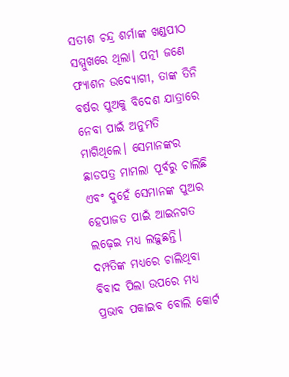ସତୀଶ ଚନ୍ଦ୍ର ଶର୍ମାଙ୍କ ଖଣ୍ଡପୀଠ ସମ୍ମୁଖରେ ଥିଲା। ପତ୍ନୀ ଜଣେ ଫ୍ୟାଶନ ଉଦ୍ୟୋଗୀ, ତାଙ୍କ ତିନି ବର୍ଷର ପୁଅକୁ ବିଦେଶ ଯାତ୍ରାରେ ନେବା ପାଇଁ ଅନୁମତି ମାଗିଥିଲେ। ସେମାନଙ୍କର ଛାଡପତ୍ର ମାମଲା ପୂର୍ବରୁ ଚାଲିଛି ଏବଂ ଦୁହେଁ ସେମାନଙ୍କ ପୁଅର ହେପାଜତ ପାଇଁ ଆଇନଗତ ଲଢ଼େଇ ମଧ୍ୟ ଲଢ଼ୁଛନ୍ତି। ଦମ୍ପତିଙ୍କ ମଧ୍ୟରେ ଚାଲିଥିବା ବିବାଦ ପିଲା ଉପରେ ମଧ୍ୟ ପ୍ରଭାବ ପକାଇବ ବୋଲି କୋର୍ଟ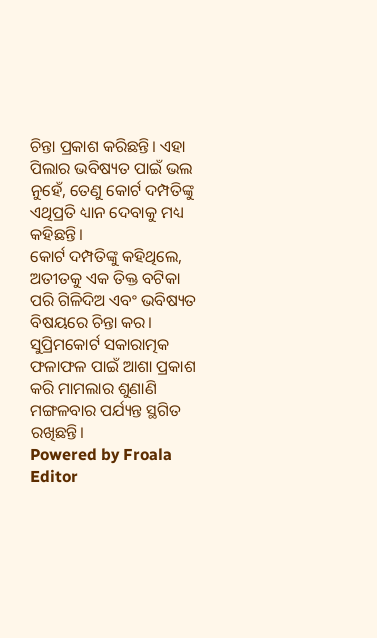ଚିନ୍ତା ପ୍ରକାଶ କରିଛନ୍ତି। ଏହା ପିଲାର ଭବିଷ୍ୟତ ପାଇଁ ଭଲ ନୁହେଁ, ତେଣୁ କୋର୍ଟ ଦମ୍ପତିଙ୍କୁ ଏଥିପ୍ରତି ଧ୍ୟାନ ଦେବାକୁ ମଧ୍ୟ କହିଛନ୍ତି।
କୋର୍ଟ ଦମ୍ପତିଙ୍କୁ କହିଥିଲେ, ଅତୀତକୁ ଏକ ତିକ୍ତ ବଟିକା ପରି ଗିଳିଦିଅ ଏବଂ ଭବିଷ୍ୟତ ବିଷୟରେ ଚିନ୍ତା କର। ସୁପ୍ରିମକୋର୍ଟ ସକାରାତ୍ମକ ଫଳାଫଳ ପାଇଁ ଆଶା ପ୍ରକାଶ କରି ମାମଲାର ଶୁଣାଣି ମଙ୍ଗଳବାର ପର୍ଯ୍ୟନ୍ତ ସ୍ଥଗିତ ରଖିଛନ୍ତି।
Powered by Froala Editor